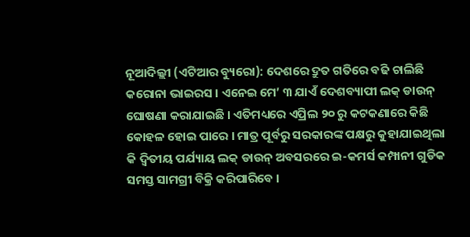ନୂଆଦିଲ୍ଲୀ (ଏଟିଆର ବ୍ୟୁରୋ): ଦେଶରେ ଦ୍ରୁତ ଗତିରେ ବଢି ଚାଲିଛି କରୋନା ଭାଇରସ । ଏନେଇ ମେ’ ୩ ଯାଏଁ ଦେଶବ୍ୟାପୀ ଲକ୍ ଡାଉନ୍ ଘୋଷଣା କରାଯାଇଛି । ଏତିମଧ୍ୟରେ ଏପ୍ରିଲ ୨୦ ରୁ କଟକଣାରେ କିଛି କୋହଳ ହୋଇ ପାରେ । ମାତ୍ର ପୂର୍ବରୁ ସରକାରଙ୍କ ପକ୍ଷରୁ କୁହାଯାଇଥିଲା କି ଦ୍ୱିତୀୟ ପର୍ଯ୍ୟାୟ ଲକ୍ ଡାଉନ୍ ଅବସରରେ ଇ-କମର୍ସ କମ୍ପାନୀ ଗୁଡିକ ସମସ୍ତ ସାମଗ୍ରୀ ବିକ୍ରି କରିପାରିବେ ।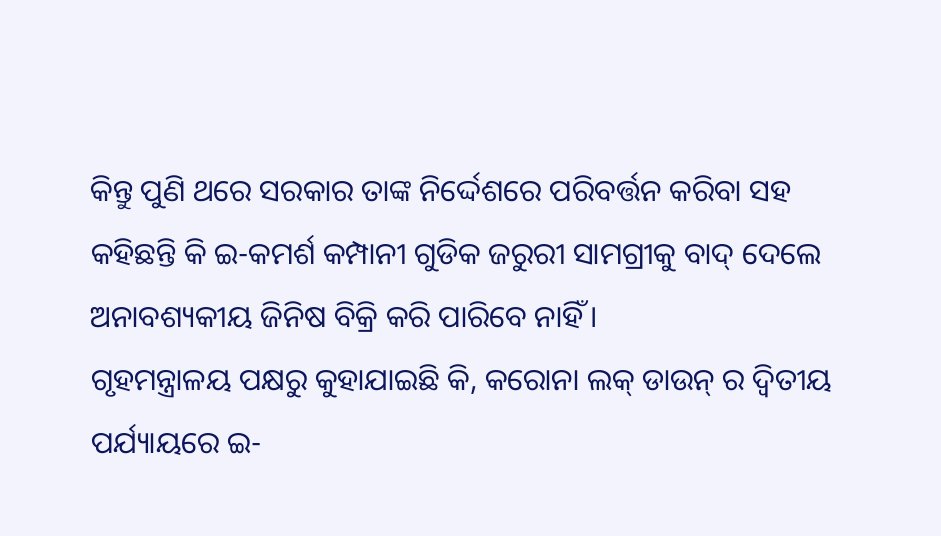କିନ୍ତୁ ପୁଣି ଥରେ ସରକାର ତାଙ୍କ ନିର୍ଦ୍ଦେଶରେ ପରିବର୍ତ୍ତନ କରିବା ସହ କହିଛନ୍ତି କି ଇ-କମର୍ଶ କମ୍ପାନୀ ଗୁଡିକ ଜରୁରୀ ସାମଗ୍ରୀକୁ ବାଦ୍ ଦେଲେ ଅନାବଶ୍ୟକୀୟ ଜିନିଷ ବିକ୍ରି କରି ପାରିବେ ନାହିଁ ।
ଗୃହମନ୍ତ୍ରାଳୟ ପକ୍ଷରୁ କୁହାଯାଇଛି କି, କରୋନା ଲକ୍ ଡାଉନ୍ ର ଦ୍ୱିତୀୟ ପର୍ଯ୍ୟାୟରେ ଇ-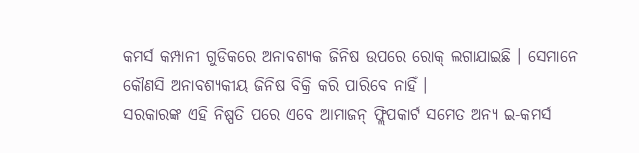କମର୍ସ କମ୍ପାନୀ ଗୁଡିକରେ ଅନାବଶ୍ୟକ ଜିନିଷ ଉପରେ ରୋକ୍ ଲଗାଯାଇଛି । ସେମାନେ କୌଣସି ଅନାବଶ୍ୟକୀୟ ଜିନିଷ ବିକ୍ରି କରି ପାରିବେ ନାହିଁ ।
ସରକାରଙ୍କ ଏହି ନିଷ୍ପତି ପରେ ଏବେ ଆମାଜନ୍ ଫ୍ଲିପକାର୍ଟ ସମେତ ଅନ୍ୟ ଇ-କମର୍ସ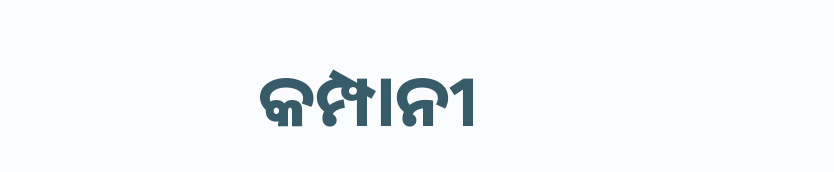କମ୍ପାନୀ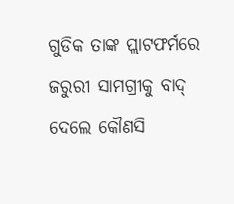ଗୁଡିକ ତାଙ୍କ ପ୍ଲାଟଫର୍ମରେ ଜରୁରୀ ସାମଗ୍ରୀକୁ ବାଦ୍ ଦେଲେ କୌଣସି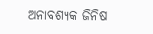ଅନାବଶ୍ୟକ ଜିନିଷ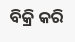ବିକ୍ରି କରି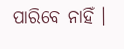ପାରିବେ ନାହିଁ ।